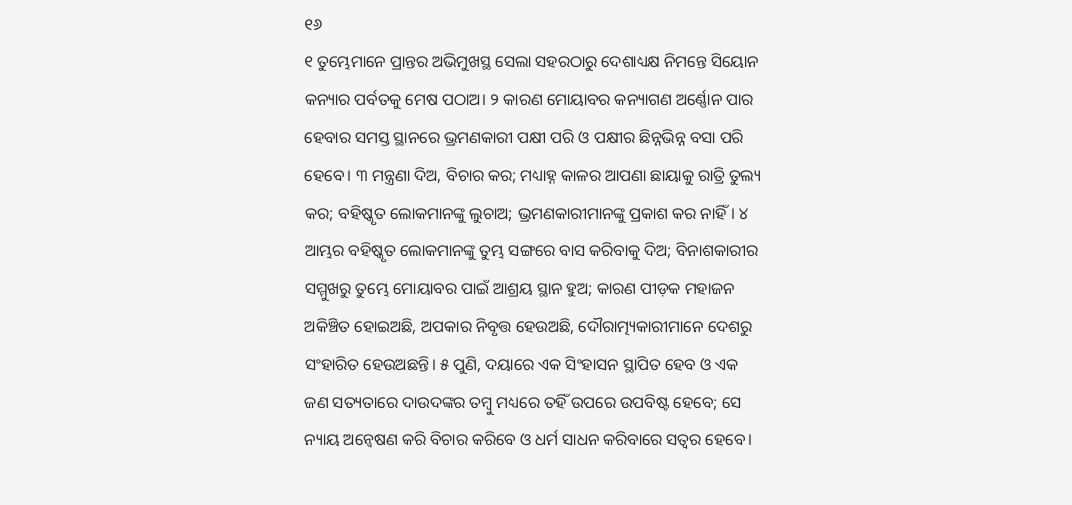୧୬
୧ ତୁମ୍ଭେମାନେ ପ୍ରାନ୍ତର ଅଭିମୁଖସ୍ଥ ସେଲା ସହରଠାରୁ ଦେଶାଧ୍ୟକ୍ଷ ନିମନ୍ତେ ସିୟୋନ କନ୍ୟାର ପର୍ବତକୁ ମେଷ ପଠାଅ। ୨ କାରଣ ମୋୟାବର କନ୍ୟାଗଣ ଅର୍ଣ୍ଣୋନ ପାର ହେବାର ସମସ୍ତ ସ୍ଥାନରେ ଭ୍ରମଣକାରୀ ପକ୍ଷୀ ପରି ଓ ପକ୍ଷୀର ଛିନ୍ନଭିନ୍ନ ବସା ପରି ହେବେ। ୩ ମନ୍ତ୍ରଣା ଦିଅ, ବିଚାର କର; ମଧ୍ୟାହ୍ନ କାଳର ଆପଣା ଛାୟାକୁ ରାତ୍ରି ତୁଲ୍ୟ କର; ବହିଷ୍କୃତ ଲୋକମାନଙ୍କୁ ଲୁଚାଅ; ଭ୍ରମଣକାରୀମାନଙ୍କୁ ପ୍ରକାଶ କର ନାହିଁ। ୪ ଆମ୍ଭର ବହିଷ୍କୃତ ଲୋକମାନଙ୍କୁ ତୁମ୍ଭ ସଙ୍ଗରେ ବାସ କରିବାକୁ ଦିଅ; ବିନାଶକାରୀର ସମ୍ମୁଖରୁ ତୁମ୍ଭେ ମୋୟାବର ପାଇଁ ଆଶ୍ରୟ ସ୍ଥାନ ହୁଅ; କାରଣ ପୀଡ଼କ ମହାଜନ ଅକିଞ୍ଚିତ ହୋଇଅଛି, ଅପକାର ନିବୃତ୍ତ ହେଉଅଛି, ଦୌରାତ୍ମ୍ୟକାରୀମାନେ ଦେଶରୁ ସଂହାରିତ ହେଉଅଛନ୍ତି। ୫ ପୁଣି, ଦୟାରେ ଏକ ସିଂହାସନ ସ୍ଥାପିତ ହେବ ଓ ଏକ ଜଣ ସତ୍ୟତାରେ ଦାଉଦଙ୍କର ତମ୍ବୁ ମଧ୍ୟରେ ତହିଁ ଉପରେ ଉପବିଷ୍ଟ ହେବେ; ସେ ନ୍ୟାୟ ଅନ୍ଵେଷଣ କରି ବିଚାର କରିବେ ଓ ଧର୍ମ ସାଧନ କରିବାରେ ସତ୍ୱର ହେବେ।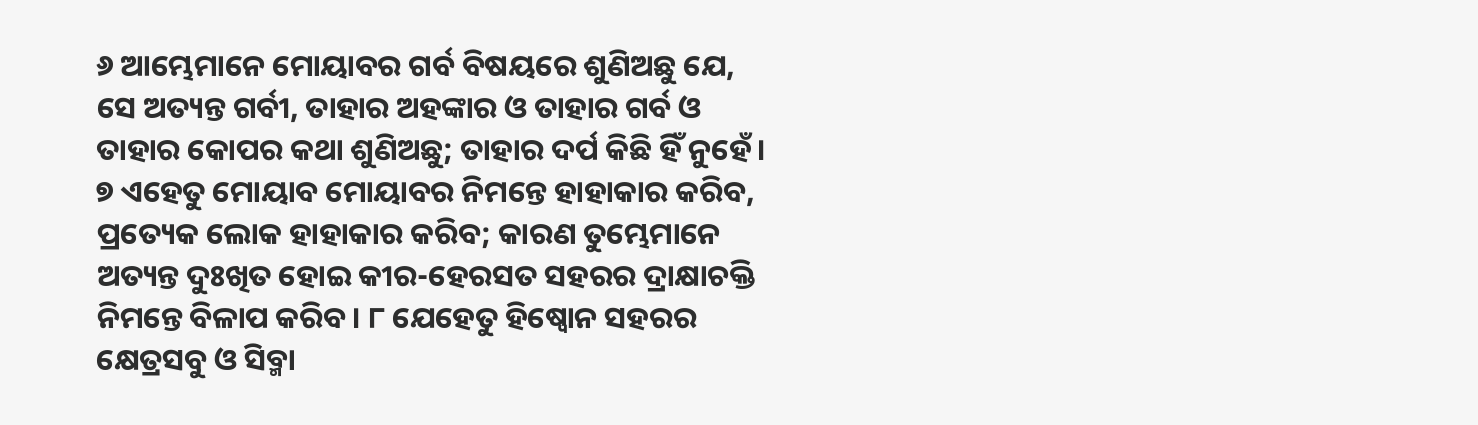୬ ଆମ୍ଭେମାନେ ମୋୟାବର ଗର୍ବ ବିଷୟରେ ଶୁଣିଅଛୁ ଯେ, ସେ ଅତ୍ୟନ୍ତ ଗର୍ବୀ, ତାହାର ଅହଙ୍କାର ଓ ତାହାର ଗର୍ବ ଓ ତାହାର କୋପର କଥା ଶୁଣିଅଛୁ; ତାହାର ଦର୍ପ କିଛି ହିଁ ନୁହେଁ। ୭ ଏହେତୁ ମୋୟାବ ମୋୟାବର ନିମନ୍ତେ ହାହାକାର କରିବ, ପ୍ରତ୍ୟେକ ଲୋକ ହାହାକାର କରିବ; କାରଣ ତୁମ୍ଭେମାନେ ଅତ୍ୟନ୍ତ ଦୁଃଖିତ ହୋଇ କୀର-ହେରସତ ସହରର ଦ୍ରାକ୍ଷାଚକ୍ତି ନିମନ୍ତେ ବିଳାପ କରିବ। ୮ ଯେହେତୁ ହିଷ୍ବୋନ ସହରର କ୍ଷେତ୍ରସବୁ ଓ ସିବ୍ମା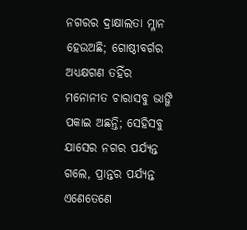ନଗରର ଦ୍ରାକ୍ଷାଲତା ମ୍ଳାନ ହେଉଅଛି; ଗୋଷ୍ଠୀବର୍ଗର ଅଧ୍ୟକ୍ଷଗଣ ତହିଁର ମନୋନୀତ ଚାରାସବୁ ଭାଙ୍ଗି ପକାଇ ଅଛନ୍ତି; ସେହିସବୁ ଯାସେର ନଗର ପର୍ଯ୍ୟନ୍ତ ଗଲେ, ପ୍ରାନ୍ତର ପର୍ଯ୍ୟନ୍ତ ଏଣେତେଣେ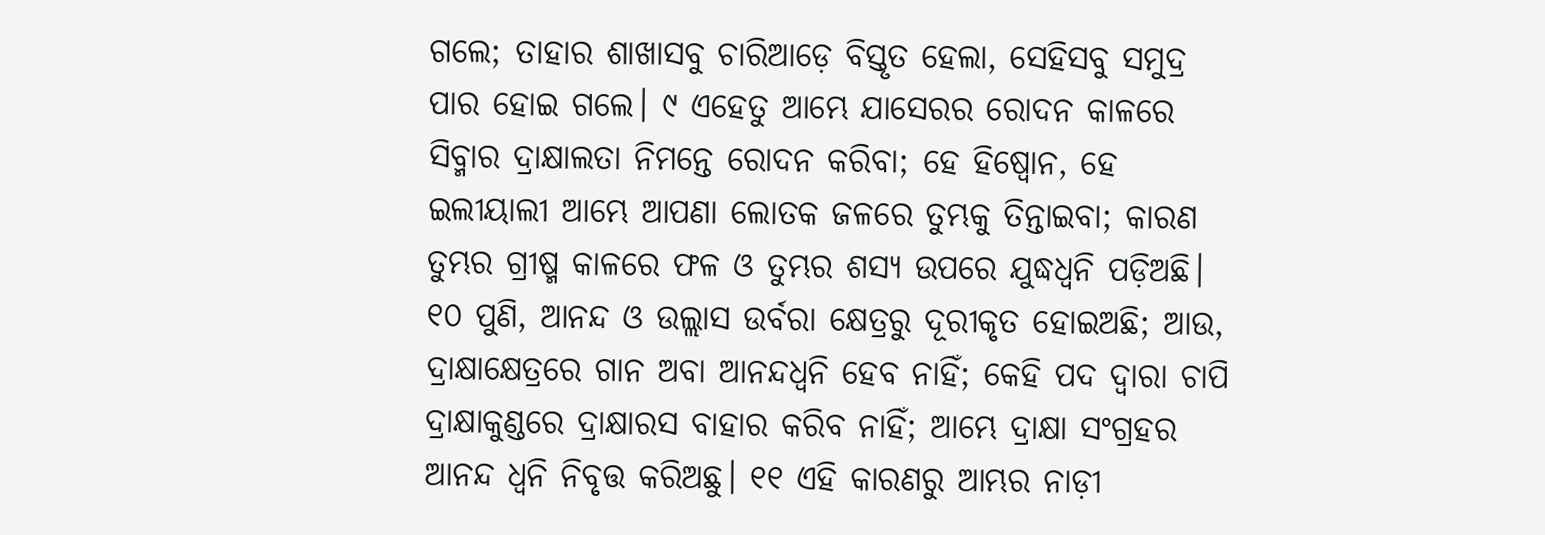ଗଲେ; ତାହାର ଶାଖାସବୁ ଚାରିଆଡ଼େ ବିସ୍ତୃତ ହେଲା, ସେହିସବୁ ସମୁଦ୍ର ପାର ହୋଇ ଗଲେ। ୯ ଏହେତୁ ଆମ୍ଭେ ଯାସେରର ରୋଦନ କାଳରେ ସିବ୍ମାର ଦ୍ରାକ୍ଷାଲତା ନିମନ୍ତେ ରୋଦନ କରିବା; ହେ ହିଷ୍ବୋନ, ହେ ଇଲୀୟାଲୀ ଆମ୍ଭେ ଆପଣା ଲୋତକ ଜଳରେ ତୁମ୍ଭକୁ ତିନ୍ତାଇବା; କାରଣ ତୁମ୍ଭର ଗ୍ରୀଷ୍ମ କାଳରେ ଫଳ ଓ ତୁମ୍ଭର ଶସ୍ୟ ଉପରେ ଯୁଦ୍ଧଧ୍ୱନି ପଡ଼ିଅଛି। ୧୦ ପୁଣି, ଆନନ୍ଦ ଓ ଉଲ୍ଲାସ ଉର୍ବରା କ୍ଷେତ୍ରରୁ ଦୂରୀକୃତ ହୋଇଅଛି; ଆଉ, ଦ୍ରାକ୍ଷାକ୍ଷେତ୍ରରେ ଗାନ ଅବା ଆନନ୍ଦଧ୍ୱନି ହେବ ନାହିଁ; କେହି ପଦ ଦ୍ୱାରା ଚାପି ଦ୍ରାକ୍ଷାକୁଣ୍ଡରେ ଦ୍ରାକ୍ଷାରସ ବାହାର କରିବ ନାହିଁ; ଆମ୍ଭେ ଦ୍ରାକ୍ଷା ସଂଗ୍ରହର ଆନନ୍ଦ ଧ୍ୱନି ନିବୃତ୍ତ କରିଅଛୁ। ୧୧ ଏହି କାରଣରୁ ଆମ୍ଭର ନାଡ଼ୀ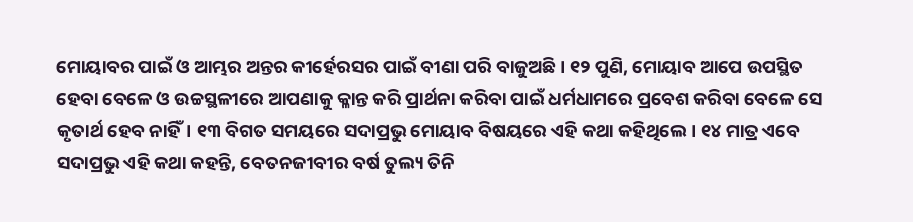ମୋୟାବର ପାଇଁ ଓ ଆମ୍ଭର ଅନ୍ତର କୀର୍ହେରସର ପାଇଁ ବୀଣା ପରି ବାଜୁଅଛି। ୧୨ ପୁଣି, ମୋୟାବ ଆପେ ଉପସ୍ଥିତ ହେବା ବେଳେ ଓ ଉଚ୍ଚସ୍ଥଳୀରେ ଆପଣାକୁ କ୍ଳାନ୍ତ କରି ପ୍ରାର୍ଥନା କରିବା ପାଇଁ ଧର୍ମଧାମରେ ପ୍ରବେଶ କରିବା ବେଳେ ସେ କୃତାର୍ଥ ହେବ ନାହିଁ। ୧୩ ବିଗତ ସମୟରେ ସଦାପ୍ରଭୁ ମୋୟାବ ବିଷୟରେ ଏହି କଥା କହିଥିଲେ। ୧୪ ମାତ୍ର ଏବେ ସଦାପ୍ରଭୁ ଏହି କଥା କହନ୍ତି, ବେତନଜୀବୀର ବର୍ଷ ତୁଲ୍ୟ ତିନି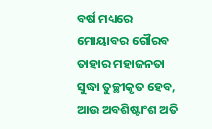ବର୍ଷ ମଧ୍ୟରେ ମୋୟାବର ଗୌରବ ତାହାର ମହାଜନତା ସୁଦ୍ଧା ତୁଚ୍ଛୀକୃତ ହେବ, ଆଉ ଅବଶିଷ୍ଟାଂଶ ଅତି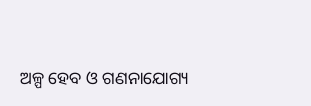ଅଳ୍ପ ହେବ ଓ ଗଣନାଯୋଗ୍ୟ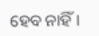ହେବ ନାହିଁ।